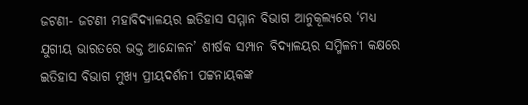ଜଟଣୀ- ଜଟଣୀ ମହାବିଦ୍ୟାଳୟର ଇତିହାସ ସମ୍ମାନ ବିଭାଗ ଆନୁକୂଲ୍ୟରେ ‘ମଧ୍ୟ ଯୁଗୀୟ ଭାରତରେ ଭକ୍ତ ଆନ୍ଦୋଳନ’ ଶୀର୍ଷକ ସମ୍ପାନ ବିଦ୍ୟାଳୟର ସମ୍ମିଳନୀ କକ୍ଷରେ ଇତିହାସ ବିଭାଗ ମୁଖ୍ୟ ପ୍ରୀୟଦର୍ଶନୀ ପଟ୍ଟନାୟକଙ୍କ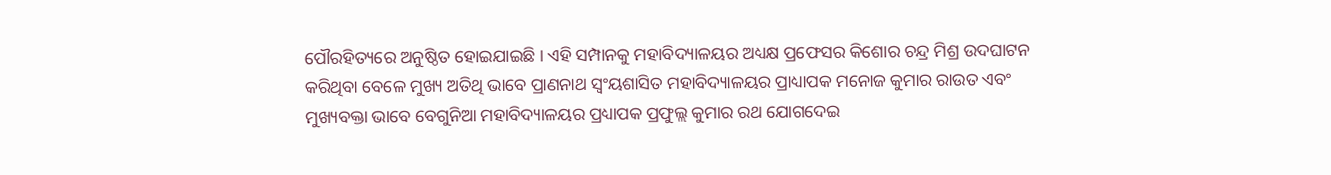ପୌରହିତ୍ୟରେ ଅନୁଷ୍ଠିତ ହୋଇଯାଇଛି । ଏହି ସମ୍ପାନକୁ ମହାବିଦ୍ୟାଳୟର ଅଧ୍ୟକ୍ଷ ପ୍ରଫେସର କିଶୋର ଚନ୍ଦ୍ର ମିଶ୍ର ଉଦଘାଟନ କରିଥିବା ବେଳେ ମୁଖ୍ୟ ଅତିଥି ଭାବେ ପ୍ରାଣନାଥ ସ୍ୱଂୟଶାସିତ ମହାବିଦ୍ୟାଳୟର ପ୍ରାଧ୍ୟାପକ ମନୋଜ କୁମାର ରାଉତ ଏବଂ ମୁଖ୍ୟବକ୍ତା ଭାବେ ବେଗୁନିଆ ମହାବିଦ୍ୟାଳୟର ପ୍ରଧ୍ୟାପକ ପ୍ରଫୁଲ୍ଲ କୁମାର ରଥ ଯୋଗଦେଇ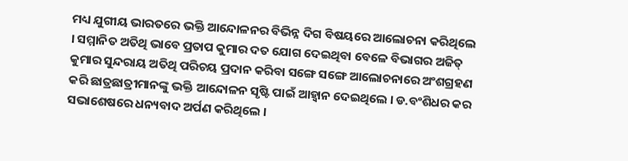ମଧ୍ୟ ଯୁଗୀୟ ଭାରତରେ ଭକ୍ତି ଆନ୍ଦୋଳନର ବିଭିନ୍ନ ଦିଗ ବିଷୟରେ ଆଲୋଚନା କରିଥିଲେ । ସମ୍ମାନିତ ଅତିଥି ଭାବେ ପ୍ରତାପ କୁମାର ଦତ ଯୋଗ ଦେଇଥିବା ବେଳେ ବିଭାଗର ଅଜିତ୍ କୁମାର ସୁନ୍ଦରାୟ ଅତିଥି ପରିଚୟ ପ୍ରଦାନ କରିବା ସଙ୍ଗେ ସଙ୍ଗେ ଆଲୋଚନାରେ ଅଂଶଗ୍ରହଣ କରି ଛାତ୍ରଛାତ୍ରୀମାନଙ୍କୁ ଭକ୍ତି ଆନ୍ଦୋଳନ ସୃଷ୍ଟି ପାଇଁ ଆହ୍ୱାନ ଦେଇଥିଲେ । ଡ.ବଂଶିଧର କର ସଭାଶେଷରେ ଧନ୍ୟବାଦ ଅର୍ପଣ କରିଥିଲେ ।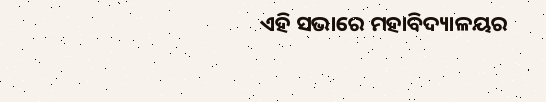ଏହି ସଭାରେ ମହାବିଦ୍ୟାଳୟର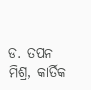ଡ. ତପନ ମିଶ୍ର, କାର୍ତିକ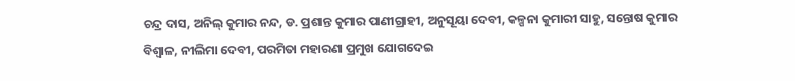ଚନ୍ଦ୍ର ଦାସ, ଅନିଲ୍ କୁମାର ନନ୍ଦ, ଡ. ପ୍ରଶାନ୍ତ କୁମାର ପାଣୀଗ୍ରାହୀ, ଅନୁସୂୟା ଦେବୀ, କଳ୍ପନା କୁମାରୀ ସାହୁ, ସନ୍ତୋଷ କୁମାର ବିଶ୍ୱାଳ, ନୀଲିମା ଦେବୀ, ପରମିତା ମହାରଣା ପ୍ରମୁଖ ଯୋଗଦେଇ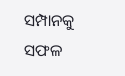ସମ୍ପାନକୁ ସଫଳ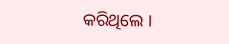କରିଥିଲେ ।